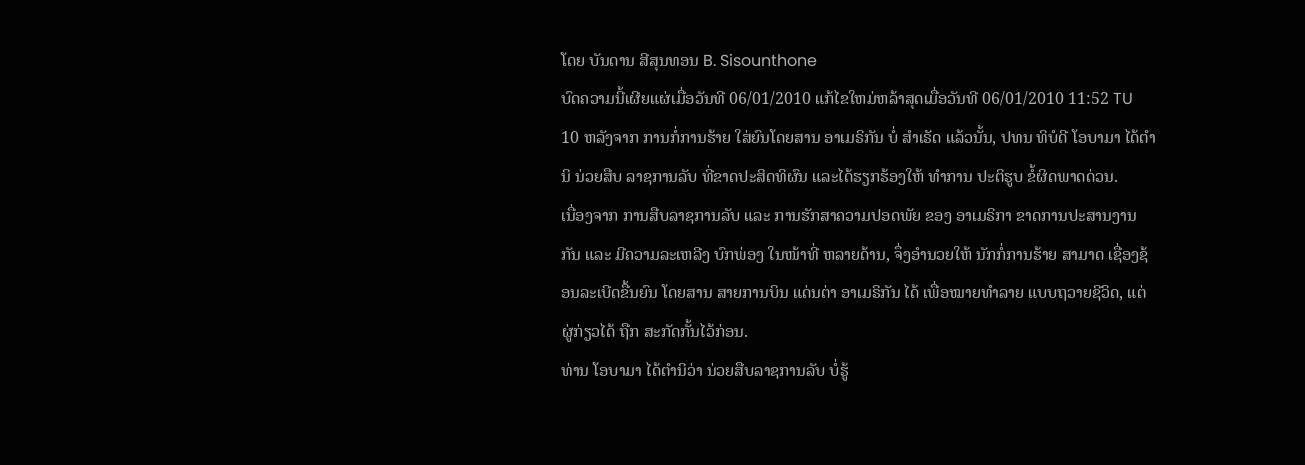ໂດຍ ບັນດານ ສີສຸນທອນ B. Sisounthone
ບົດຄວາມນີ້ເຜີຍແຜ່ເມື່ອວັນທີ 06/01/2010 ແກ້ໄຂໃຫມ່ຫລ້າສຸດເມື່ອວັນທີ 06/01/2010 11:52 TU
10 ຫລັງຈາກ ການກໍ່ການຮ້າຍ ໃສ່ຍົນໂດຍສານ ອາເມຣິກັນ ບໍ່ ສຳເຣັດ ແລ້ວນັ້ນ, ປທນ ທິບໍດີ ໂອບາມາ ໄດ້ຕຳນິ ນ່ວຍສືບ ລາຊການລັບ ທີ່ຂາດປະສິດທິຜົນ ແລະໄດ້ຮຽກຮ້ອງໃຫ້ ທຳການ ປະຕິຮູບ ຂໍ້ຜິດພາດດ່ວນ.
ເນື່ອງຈາກ ການສືບລາຊການລັບ ແລະ ການຮັກສາຄວາມປອດພັຍ ຂອງ ອາເມຣິກາ ຂາດການປະສານງານກັນ ແລະ ມີຄວາມລະເຫລີງ ບົກພ່ອງ ໃນໜ້າທີ່ ຫລາຍດ້ານ, ຈຶ່ງອຳນວຍໃຫ້ ນັກກໍ່ການຮ້າຍ ສາມາດ ເຊື່ອງຊ້ອນລະເບີດຂື້ນຍົນ ໂດຍສານ ສາຍການບິນ ແດ່ນຕ່າ ອາເມຣິກັນ ໄດ້ ເພື່ອໝາຍທຳລາຍ ແບບຖວາຍຊີວິດ, ແຕ່ຜູ່ກ່ຽວໄດ້ ຖືກ ສະກັດກັ້ນໄວ້ກ່ອນ.
ທ່ານ ໂອບາມາ ໄດ້ຕຳນິວ່າ ນ່ວຍສືບລາຊການລັບ ບໍ່ຮູ້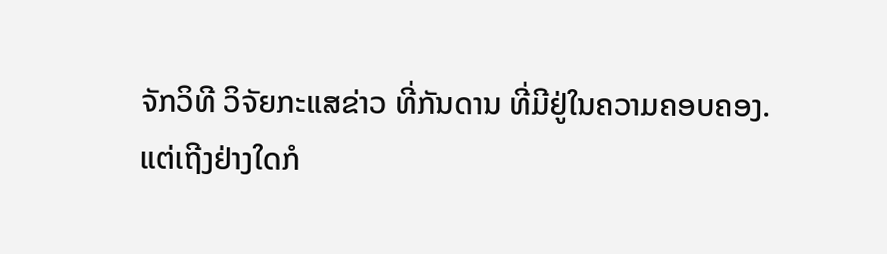ຈັກວິທີ ວິຈັຍກະແສຂ່າວ ທີ່ກັນດານ ທີ່ມີຢູ່ໃນຄວາມຄອບຄອງ.
ແຕ່ເຖີງຢ່າງໃດກໍ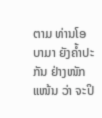ຕາມ ທ່ານໂອບາມາ ຍັງຄໍ້າປະກັນ ຢ່າງໜັກແໜ້ນ ວ່າ ຈະປິ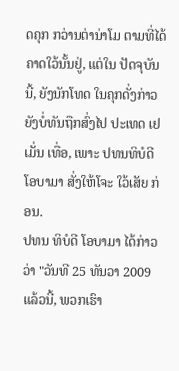ດຄຸກ ກວ່ານຕ່ານ່າໂມ ຕາມທີ່ໄດ້ຄາດໃວ້ນັ້ນຢູ່, ແຕ່ໃນ ປັດຈຸບັນນີ້, ຍັງນັກໂທດ ໃນຄຸກດັ່ງກ່າວຍັງບໍ່ທັນຖືກສົ່ງໄປ ປະເທດ ເຢເມັ່ນ ເທື່ອ, ເພາະ ປທນທິບໍດີ ໂອບາມາ ສັ່ງໃຫ້ໂຈະ ໃວ້ເສັຍ ກ່ອນ.
ປທນ ທິບໍດີ ໂອບາມາ ໄດ້ກ່າວວ່າ "ວັນທີ 25 ທັນວາ 2009 ແລ້ວນີ້, ພວກເຮົາ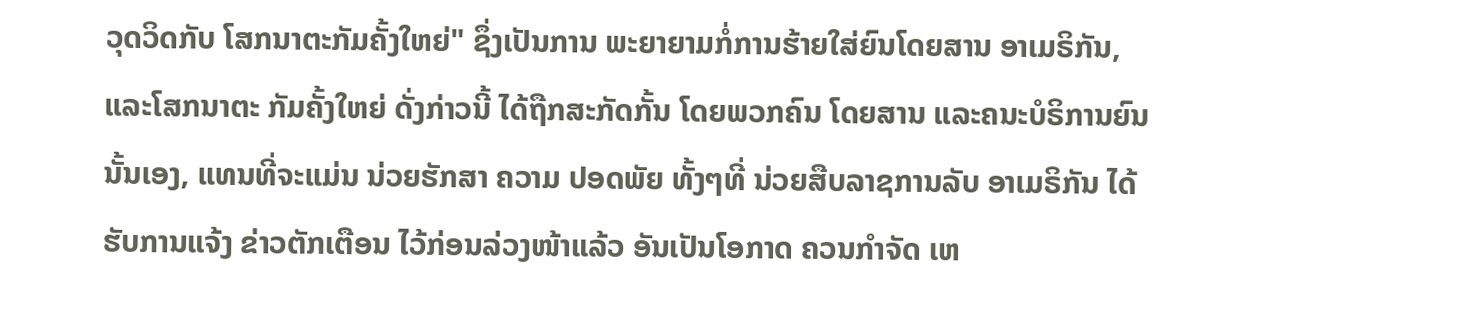ວຸດວິດກັບ ໂສກນາຕະກັມຄັ້ງໃຫຍ່" ຊຶ່ງເປັນການ ພະຍາຍາມກໍ່ການຮ້າຍໃສ່ຍົນໂດຍສານ ອາເມຣິກັນ, ແລະໂສກນາຕະ ກັມຄັ້ງໃຫຍ່ ດັ່ງກ່າວນີ້ ໄດ້ຖືກສະກັດກັ້ນ ໂດຍພວກຄົນ ໂດຍສານ ແລະຄນະບໍຣິການຍົນນັ້ນເອງ, ແທນທີ່ຈະແມ່ນ ນ່ວຍຮັກສາ ຄວາມ ປອດພັຍ ທັ້ງໆທີ່ ນ່ວຍສືບລາຊການລັບ ອາເມຣິກັນ ໄດ້ຮັບການແຈ້ງ ຂ່າວຕັກເຕືອນ ໄວ້ກ່ອນລ່ວງໜ້າແລ້ວ ອັນເປັນໂອກາດ ຄວນກຳຈັດ ເຫ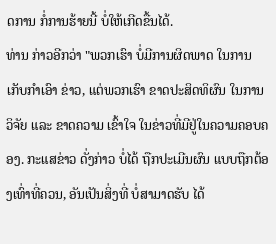ດການ ກໍ່ການຮ້າຍນີ້ ບໍ່ໃຫ້ເກີດຂື້ນໄດ້.
ທ່ານ ກ່າວອີກວ່າ "ພວກເຮົາ ບໍ່ມີການຜິດພາດ ໃນການເກັບກຳເອົາ ຂ່າວ, ແຕ່ພວກເຮົາ ຂາດປະສິດທິຜົນ ໃນການວິຈັຍ ແລະ ຂາດຄວາມ ເຂົ້າໃຈ ໃນຂ່າວທີ່ມີຢູ່ໃນຄວາມຄອບຄອງ. ກະແສຂ່າວ ດັ່ງກ່າວ ບໍ່ໄດ້ ຖືກປະເມີນຜົນ ແບບຖືກຕ້ອງເທົ່າທີ່ຄວນ, ອັນເປັນສິ່ງທີ່ ບໍ່ສາມາດຮັບ ໄດ້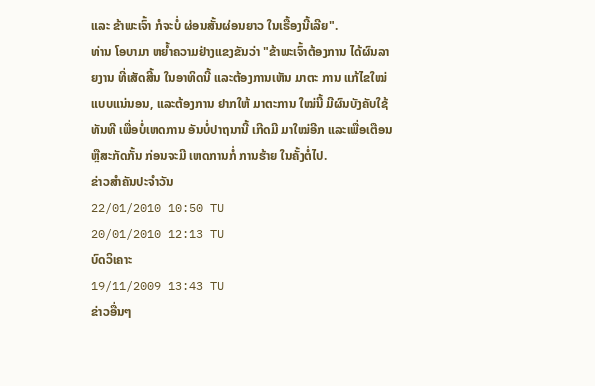ແລະ ຂ້າພະເຈົ້າ ກໍຈະບໍ່ ຜ່ອນສັ້ນຜ່ອນຍາວ ໃນເຣື້ອງນີ້ເລີຍ".
ທ່ານ ໂອບາມາ ຫຍໍ້າຄວາມຢ່າງແຂງຂັນວ່າ "ຂ້າພະເຈົ້າຕ້ອງການ ໄດ້ຜົນລາຍງານ ທີ່ເສັດສີ້ນ ໃນອາທິດນີ້ ແລະຕ້ອງການເຫັນ ມາຕະ ການ ແກ້ໄຂໃໝ່ ແບບແນ່ນອນ, ແລະຕ້ອງການ ຢາກໃຫ້ ມາຕະການ ໃໝ່ນີ້ ມີຜົນບັງຄັບໃຊ້ ທັນທີ ເພື່ອບໍ່ເຫດການ ອັນບໍ່ປາຖນານີ້ ເກີດມີ ມາໃໝ່ອີກ ແລະເພື່ອເຕືອນ ຫຼືສະກັດກັ້ນ ກ່ອນຈະມີ ເຫດການກໍ່ ການຮ້າຍ ໃນຄັ້ງຕໍ່ໄປ.
ຂ່າວສຳຄັນປະຈຳວັນ
22/01/2010 10:50 TU
20/01/2010 12:13 TU
ບົດວິເຄາະ
19/11/2009 13:43 TU
ຂ່າວອື່ນໆ